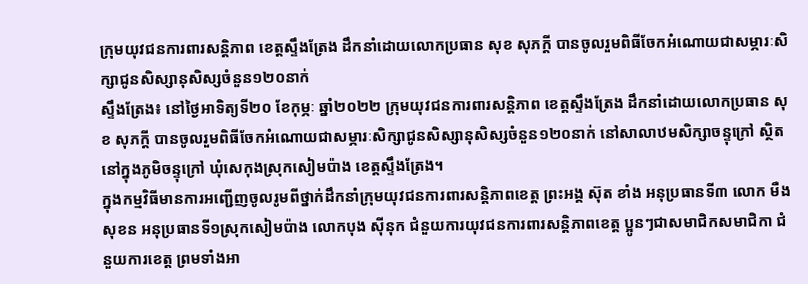ក្រុមយុវជនការពារសន្តិភាព ខេត្តស្ទឹងត្រែង ដឹកនាំដោយលោកប្រធាន សុខ សុភក្តី បានចូលរួមពិធីចែកអំណោយជាសម្ភារៈសិក្សាជូនសិស្សានុសិស្សចំនួន១២០នាក់
ស្ទឹងត្រែង៖ នៅថ្ងៃអាទិត្យទី២០ ខែកុម្ភៈ ឆ្នាំ២០២២ ក្រុមយុវជនការពារសន្តិភាព ខេត្តស្ទឹងត្រែង ដឹកនាំដោយលោកប្រធាន សុខ សុភក្តី បានចូលរួមពិធីចែកអំណោយជាសម្ភារៈសិក្សាជូនសិស្សានុសិស្សចំនួន១២០នាក់ នៅសាលាឋមសិក្សាចន្ទុក្រៅ ស្ថិតនៅក្នុងភូមិចន្ទុក្រៅ ឃុំសេកុងស្រុកសៀមប៉ាង ខេត្តស្ទឹងត្រែង។
ក្នុងកម្មវិធីមានការអញ្ជេីញចូលរូមពីថ្នាក់ដឹកនាំក្រុមយុវជនការពារសន្តិភាពខេត្ត ព្រះអង្គ ស៊ុត ខាំង អនុប្រធានទី៣ លោក មឺង សុខន អនុប្រធានទី១ស្រុកសៀមប៉ាង លោកបុង សុីនុក ជំនួយការយុវជនការពារសន្តិភាពខេត្ត ប្អូនៗជាសមាជិកសមាជិកា ជំនួយការខេត្ត ព្រមទាំងអា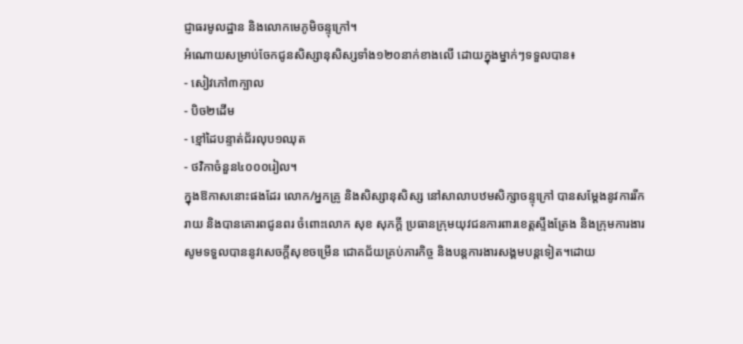ជ្ញាធរមូលដ្ឋាន និងលោកមេភូមិចន្ទុក្រៅ។
អំណោយសម្រាប់ចែកជូនសិស្សានុសិស្សទាំង១២០នាក់ខាងលើ ដោយក្នុងម្នាក់ៗទទួលបាន៖
- សៀវភៅ៣ក្បាល
- បិច២ដើម
- ខ្មៅដៃបន្ទាត់ជ័រលុប១ឈុត
- ថវិកាចំនួន៤០០០រៀល។
ក្នុងឱកាសនោះផងដែរ លោក/អ្នកគ្រូ និងសិស្សានុសិស្ស នៅសាលាបឋមសិក្សាចន្ទុក្រៅ បានសម្តែងនូវការរីករាយ និងបានគោរពជូនពរ ចំពោះលោក សុខ សុភក្តី ប្រធានក្រុមយុវជនការពារខេត្តស្ទឹងត្រែង និងក្រុមការងារសូមទទួលបាននូវសេចក្តីសុខចម្រើន ជោគជ័យគ្រប់ភារកិច្ច និងបន្តការងារសង្គមបន្តទៀត។ដោយ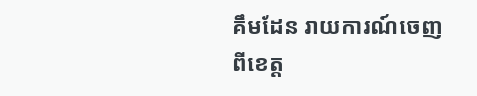គឹមដែន រាយការណ៍ចេញពីខេត្ត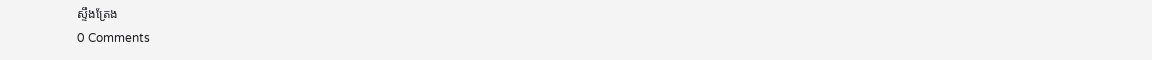ស្ទឹងត្រែង
0 Comments